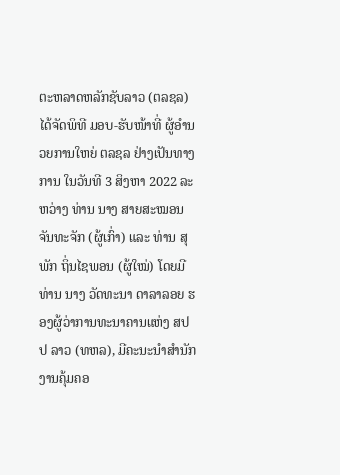ຕະຫລາດຫລັກຊັບລາວ (ຕລຊລ) ໄດ້ຈັດພິທີ ມອບ-ຮັບໜ້າທີ່ ຜູ້ອໍານວຍການໃຫຍ່ ຕລຊລ ຢ່າງເປັນທາງການ ໃນວັນທີ 3 ສິງຫາ 2022 ລະຫວ່າງ ທ່ານ ນາງ ສາຍສະໝອນ ຈັນທະຈັກ (ຜູ້ເກົ່າ) ແລະ ທ່ານ ສຸພັກ ຖິ່ນໄຊພອນ (ຜູ້ໃໝ່) ໂດຍມີ ທ່ານ ນາງ ວັດທະນາ ດາລາລອຍ ຮອງຜູ້ວ່າການທະນາຄານແຫ່ງ ສປປ ລາວ (ທຫລ), ມີຄະນະນຳສໍານັກງານຄຸ້ມຄອ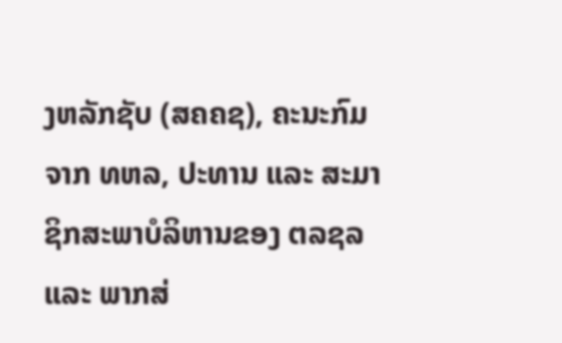ງຫລັກຊັບ (ສຄຄຊ), ຄະນະກົມຈາກ ທຫລ, ປະທານ ແລະ ສະມາຊິກສະພາບໍລິຫານຂອງ ຕລຊລ ແລະ ພາກສ່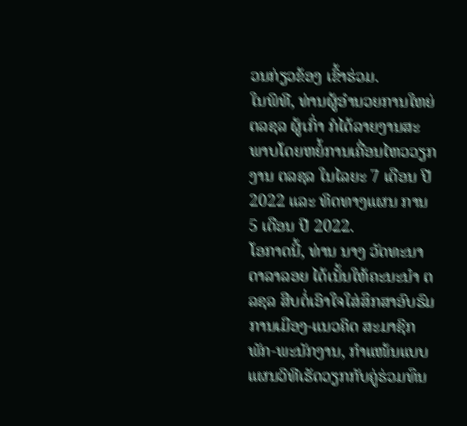ວນກ່ຽວຂ້ອງ ເຂົ້າຮ່ວມ.
ໃນພິທີ, ທ່ານຜູ້ອໍານວຍການໃຫຍ່ ຕລຊລ ຜູ້ເກົ່າ ກໍໄດ້ລາຍງານສະ ພາບໂດຍຫຍໍ້ການເຄື່ອນໄຫວວຽກງານ ຕລຊລ ໃນໄລຍະ 7 ເດືອນ ປີ 2022 ແລະ ທິດທາງແຜນ ການ 5 ເດືອນ ປີ 2022.
ໂອກາດນີ້, ທ່ານ ນາງ ວັດທະນາ ດາລາລອຍ ໄດ້ເນັ້ນໃຫ້ຄະນະນຳ ຕລຊລ ສືບຕໍ່ເອົາໃຈໃສ່ສຶກສາອົບຮົມການເມືອງ-ແນວຄິດ ສະມາຊິກພັກ-ພະນັກງານ, ກໍາແໜ້ນແບບແຜນວິທີເຮັດວຽກກັບຄູ່ຮ່ວມທຶນ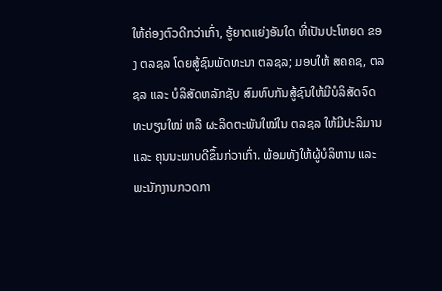ໃຫ້ຄ່ອງຕົວດີກວ່າເກົ່າ, ຮູ້ຍາດແຍ່ງອັນໃດ ທີ່ເປັນປະໂຫຍດ ຂອງ ຕລຊລ ໂດຍສູ້ຊົນພັດທະນາ ຕລຊລ; ມອບໃຫ້ ສຄຄຊ, ຕລຊລ ແລະ ບໍລິສັດຫລັກຊັບ ສົມທົບກັນສູ້ຊົນໃຫ້ມີບໍລິສັດຈົດທະບຽນໃໝ່ ຫລື ຜະລິດຕະພັນໃໝ່ໃນ ຕລຊລ ໃຫ້ມີປະລິມານ ແລະ ຄຸນນະພາບດີຂຶ້ນກ່ວາເກົ່າ. ພ້ອມທັງໃຫ້ຜູ້ບໍລິຫານ ແລະ ພະນັກງານກວດກາ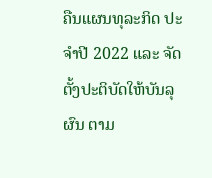ຄືນແຜນທຸລະກິດ ປະຈໍາປີ 2022 ແລະ ຈັດຕັ້ງປະຕິບັດໃຫ້ບັນລຸຜົນ ຕາມ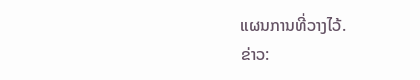ແຜນການທີ່ວາງໄວ້.
ຂ່າວ: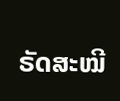ຣັດສະໝີ